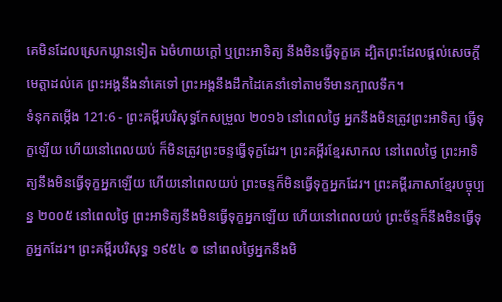គេមិនដែលស្រេកឃ្លានទៀត ឯចំហាយក្តៅ ឬព្រះអាទិត្យ នឹងមិនធ្វើទុក្ខគេ ដ្បិតព្រះដែលផ្តល់សេចក្ដីមេត្តាដល់គេ ព្រះអង្គនឹងនាំគេទៅ ព្រះអង្គនឹងដឹកដៃគេនាំទៅតាមទីមានក្បាលទឹក។
ទំនុកតម្កើង 121:6 - ព្រះគម្ពីរបរិសុទ្ធកែសម្រួល ២០១៦ នៅពេលថ្ងៃ អ្នកនឹងមិនត្រូវព្រះអាទិត្យ ធ្វើទុក្ខឡើយ ហើយនៅពេលយប់ ក៏មិនត្រូវព្រះចន្ទធ្វើទុក្ខដែរ។ ព្រះគម្ពីរខ្មែរសាកល នៅពេលថ្ងៃ ព្រះអាទិត្យនឹងមិនធ្វើទុក្ខអ្នកឡើយ ហើយនៅពេលយប់ ព្រះចន្ទក៏មិនធ្វើទុក្ខអ្នកដែរ។ ព្រះគម្ពីរភាសាខ្មែរបច្ចុប្បន្ន ២០០៥ នៅពេលថ្ងៃ ព្រះអាទិត្យនឹងមិនធ្វើទុក្ខអ្នកឡើយ ហើយនៅពេលយប់ ព្រះច័ន្ទក៏នឹងមិនធ្វើទុក្ខអ្នកដែរ។ ព្រះគម្ពីរបរិសុទ្ធ ១៩៥៤ ៙ នៅពេលថ្ងៃអ្នកនឹងមិ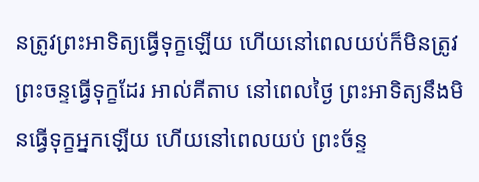នត្រូវព្រះអាទិត្យធ្វើទុក្ខឡើយ ហើយនៅពេលយប់ក៏មិនត្រូវព្រះចន្ទធ្វើទុក្ខដែរ អាល់គីតាប នៅពេលថ្ងៃ ព្រះអាទិត្យនឹងមិនធ្វើទុក្ខអ្នកឡើយ ហើយនៅពេលយប់ ព្រះច័ន្ទ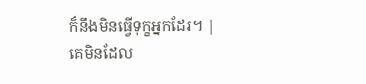ក៏នឹងមិនធ្វើទុក្ខអ្នកដែរ។ |
គេមិនដែល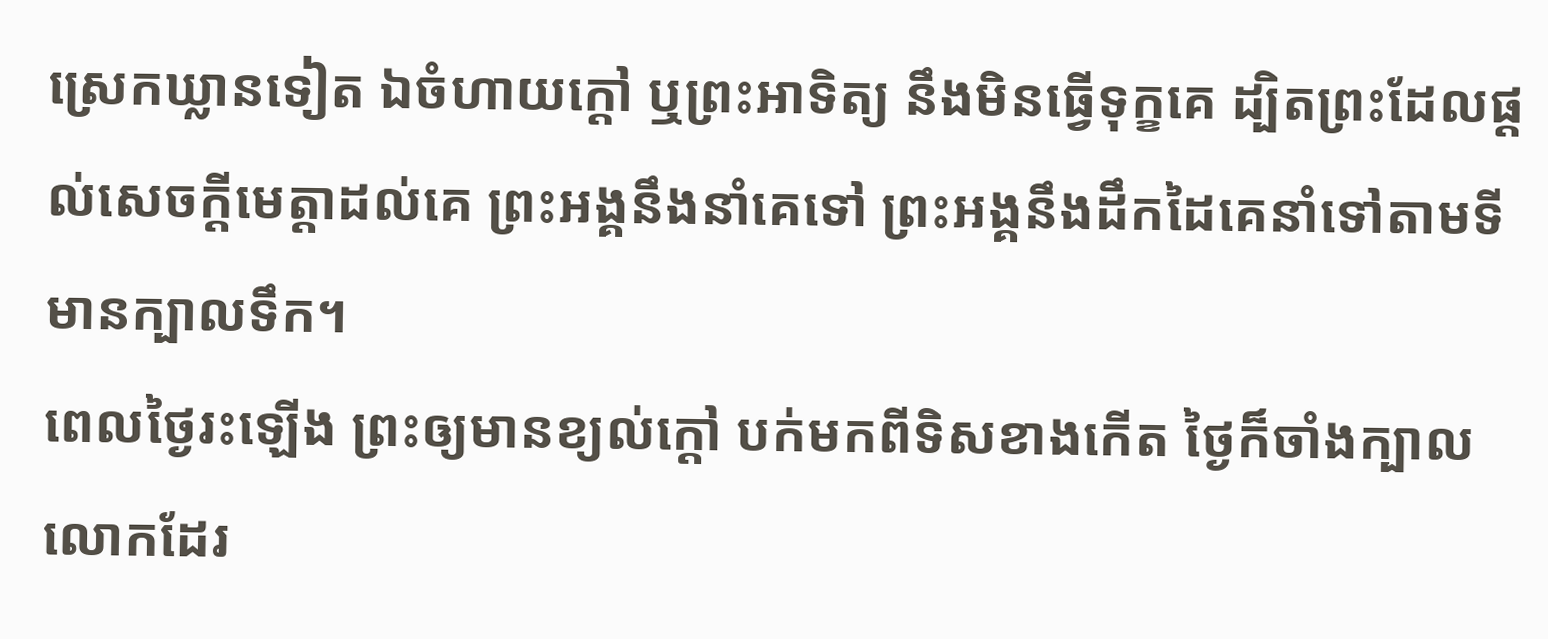ស្រេកឃ្លានទៀត ឯចំហាយក្តៅ ឬព្រះអាទិត្យ នឹងមិនធ្វើទុក្ខគេ ដ្បិតព្រះដែលផ្តល់សេចក្ដីមេត្តាដល់គេ ព្រះអង្គនឹងនាំគេទៅ ព្រះអង្គនឹងដឹកដៃគេនាំទៅតាមទីមានក្បាលទឹក។
ពេលថ្ងៃរះឡើង ព្រះឲ្យមានខ្យល់ក្តៅ បក់មកពីទិសខាងកើត ថ្ងៃក៏ចាំងក្បាលលោកដែរ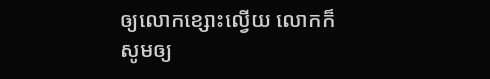ឲ្យលោកខ្សោះល្វើយ លោកក៏សូមឲ្យ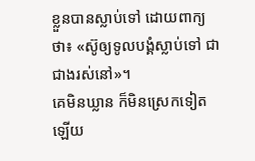ខ្លួនបានស្លាប់ទៅ ដោយពាក្យថា៖ «ស៊ូឲ្យទូលបង្គំស្លាប់ទៅ ជាជាងរស់នៅ»។
គេមិនឃ្លាន ក៏មិនស្រេកទៀតឡើយ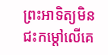ព្រះអាទិត្យមិនជះកម្ដៅលើគេ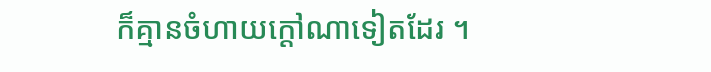ក៏គ្មានចំហាយក្ដៅណាទៀតដែរ ។